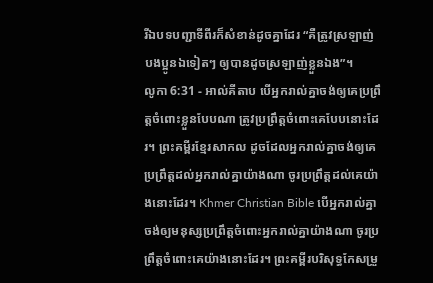រីឯបទបញ្ជាទីពីរក៏សំខាន់ដូចគ្នាដែរ “គឺត្រូវស្រឡាញ់បងប្អូនឯទៀតៗ ឲ្យបានដូចស្រឡាញ់ខ្លួនឯង”។
លូកា 6:31 - អាល់គីតាប បើអ្នករាល់គ្នាចង់ឲ្យគេប្រព្រឹត្ដចំពោះខ្លួនបែបណា ត្រូវប្រព្រឹត្ដចំពោះគេបែបនោះដែរ។ ព្រះគម្ពីរខ្មែរសាកល ដូចដែលអ្នករាល់គ្នាចង់ឲ្យគេប្រព្រឹត្តដល់អ្នករាល់គ្នាយ៉ាងណា ចូរប្រព្រឹត្តដល់គេយ៉ាងនោះដែរ។ Khmer Christian Bible បើអ្នករាល់គ្នាចង់ឲ្យមនុស្សប្រព្រឹត្ដចំពោះអ្នករាល់គ្នាយ៉ាងណា ចូរប្រព្រឹត្ដចំពោះគេយ៉ាងនោះដែរ។ ព្រះគម្ពីរបរិសុទ្ធកែសម្រួ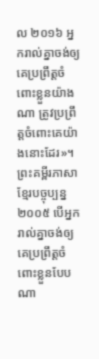ល ២០១៦ អ្នករាល់គ្នាចង់ឲ្យគេប្រព្រឹត្តចំពោះខ្លួនយ៉ាងណា ត្រូវប្រព្រឹត្តចំពោះគេយ៉ាងនោះដែរ»។ ព្រះគម្ពីរភាសាខ្មែរបច្ចុប្បន្ន ២០០៥ បើអ្នករាល់គ្នាចង់ឲ្យគេប្រព្រឹត្តចំពោះខ្លួនបែបណា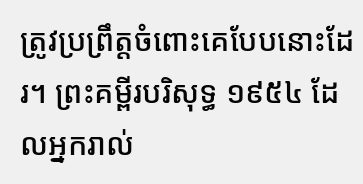ត្រូវប្រព្រឹត្តចំពោះគេបែបនោះដែរ។ ព្រះគម្ពីរបរិសុទ្ធ ១៩៥៤ ដែលអ្នករាល់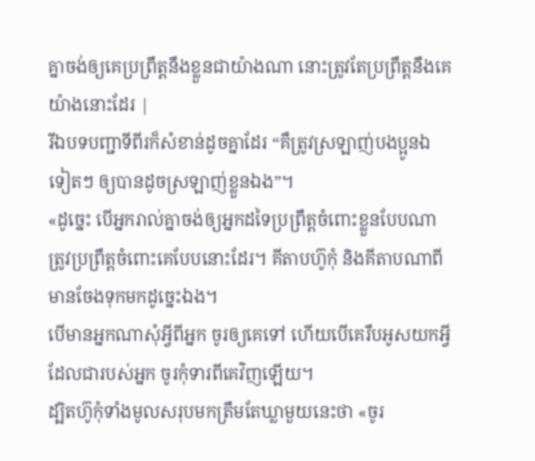គ្នាចង់ឲ្យគេប្រព្រឹត្តនឹងខ្លួនជាយ៉ាងណា នោះត្រូវតែប្រព្រឹត្តនឹងគេយ៉ាងនោះដែរ |
រីឯបទបញ្ជាទីពីរក៏សំខាន់ដូចគ្នាដែរ “គឺត្រូវស្រឡាញ់បងប្អូនឯទៀតៗ ឲ្យបានដូចស្រឡាញ់ខ្លួនឯង”។
«ដូច្នេះ បើអ្នករាល់គ្នាចង់ឲ្យអ្នកដទៃប្រព្រឹត្ដចំពោះខ្លួនបែបណា ត្រូវប្រព្រឹត្ដចំពោះគេបែបនោះដែរ។ គីតាបហ៊ូកុំ និងគីតាបណាពីមានចែងទុកមកដូច្នេះឯង។
បើមានអ្នកណាសុំអ្វីពីអ្នក ចូរឲ្យគេទៅ ហើយបើគេរឹបអូសយកអ្វីដែលជារបស់អ្នក ចូរកុំទារពីគេវិញឡើយ។
ដ្បិតហ៊ូកុំទាំងមូលសរុបមកត្រឹមតែឃ្លាមួយនេះថា «ចូរ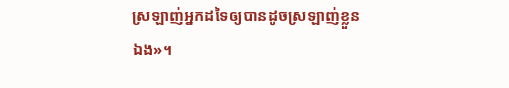ស្រឡាញ់អ្នកដទៃឲ្យបានដូចស្រឡាញ់ខ្លួនឯង»។